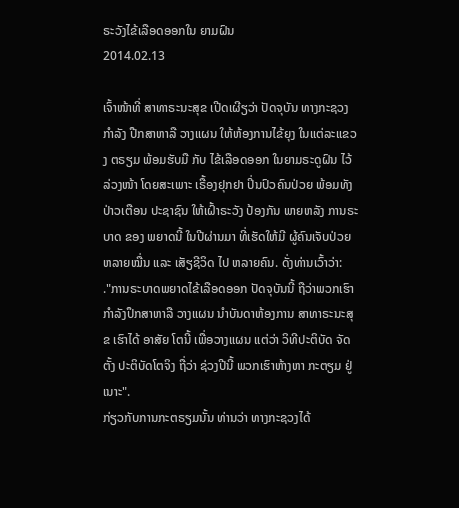ຣະວັງໄຂ້ເລືອດອອກໃນ ຍາມຝົນ
2014.02.13

ເຈົ້າໜ້າທີ່ ສາທາຣະນະສຸຂ ເປີດເຜີຽວ່າ ປັດຈຸບັນ ທາງກະຊວງ ກໍາລັງ ປືກສາຫາລື ວາງແຜນ ໃຫ້ຫ້ອງການໄຂ້ຍຸງ ໃນແຕ່ລະແຂວງ ຕຣຽມ ພ້ອມຮັບມື ກັບ ໄຂ້ເລືອດອອກ ໃນຍາມຣະດູຝົນ ໄວ້ລ່ວງໜ້າ ໂດຍສະເພາະ ເຣື້ອງຢຸກຢາ ປິ່ນປົວຄົນປ່ວຍ ພ້ອມທັງ ປ່າວເຕືອນ ປະຊາຊົນ ໃຫ້ເຝົ້າຣະວັງ ປ້ອງກັນ ພາຍຫລັງ ການຣະບາດ ຂອງ ພຍາດນີ້ ໃນປີຜ່ານມາ ທີ່ເຮັດໃຫ້ມີ ຜູ້ຄົນເຈັບປ່ວຍ ຫລາຍໝື່ນ ແລະ ເສັຽຊີວິດ ໄປ ຫລາຍຄົນ. ດັ່ງທ່ານເວົ້າວ່າ:
."ການຣະບາດພຍາດໄຂ້ເລືອດອອກ ປັດຈຸບັນນີ້ ຖືວ່າພວກເຮົາ ກໍາລັງປຶກສາຫາລື ວາງແຜນ ນໍາບັນດາຫ້ອງການ ສາທາຣະນະສຸຂ ເຮົາໄດ້ ອາສັຍ ໂຕນີ້ ເພື່ອວາງແຜນ ແຕ່ວ່າ ວິທີປະຕິບັດ ຈັດຕັ້ງ ປະຕິບັດໂຕຈິງ ຖື່ວ່າ ຊ່ວງປີນີ້ ພວກເຮົາຫ້າງຫາ ກະຕຽມ ຢູ່ເນາະ".
ກ່ຽວກັບການກະຕຣຽມນັ້ນ ທ່ານວ່າ ທາງກະຊວງໄດ້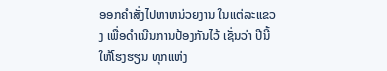ອອກຄໍາສັ່ງໄປຫາຫນ່ວຍງານ ໃນແຕ່ລະແຂວງ ເພື່ອດໍາເນີນການປ້ອງກັນໄວ້ ເຊັ່ນວ່າ ປີນີ້ ໃຫ້ໂຮງຮຽນ ທຸກແຫ່ງ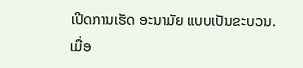ເປີດການເຮັດ ອະນາມັຍ ແບບເປັນຂະບວນ.
ເມື່ອ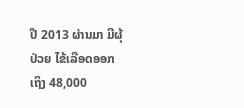ປີ 2013 ຜ່ານມາ ມີຜຸ້ປ່ວຍ ໄຂ້ເລືອດອອກ ເຖິງ 48,000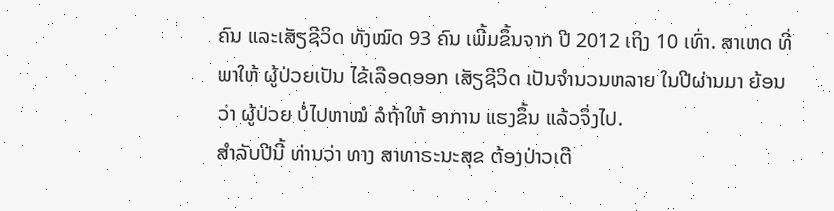ຄົນ ແລະເສັຽຊີວິດ ທັງໝົດ 93 ຄົນ ເພີ້ມຂຶ້ນຈາກ ປີ 2012 ເຖິງ 10 ເທົ່າ. ສາເຫດ ທີ່ພາໃຫ້ ຜູ້ປ່ວຍເປັນ ໄຂ້ເລືອດອອກ ເສັຽຊີວິດ ເປັນຈໍານວນຫລາຍ ໃນປີຜ່ານມາ ຍ້ອນວ່າ ຜູ້ປ່ວຍ ບໍ່ໄປຫາໝໍ ລໍຖ້າໃຫ້ ອາການ ແຮງຂຶ້ນ ແລ້ວຈຶ່ງໄປ.
ສໍາລັບປີນີ້ ທ່ານວ່າ ທາງ ສາທາຣະນະສຸຂ ຕ້ອງປ່າວເຕື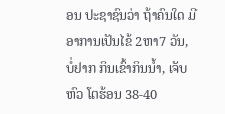ອນ ປະຊາຊົນວ່າ ຖ້າຄົນໃດ ມີອາການເປັນໄຂ້ 2ຫາ7 ວັນ, ບໍ່ຢາກ ກິນເຂົ້າກິນນໍ້າ, ເຈັບຫົວ ໂຕຮ້ອນ 38-40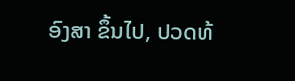ອົງສາ ຂຶ້ນໄປ, ປວດທ້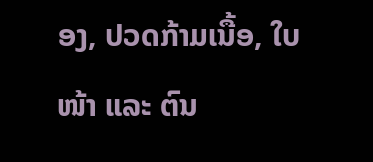ອງ, ປວດກ້າມເນື້ອ, ໃບໜ້າ ແລະ ຕົນ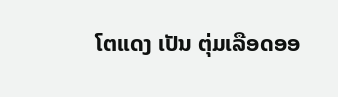ໂຕແດງ ເປັນ ຕຸ່ມເລືອດອອ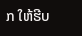ກ ໃຫ້ຮີບ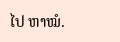ໄປ ຫາໝໍ.